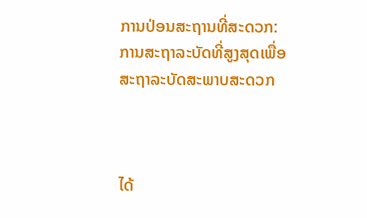ການປ່ອນສະຖານທີ່ສະດວກ: ການສະຖາລະບັດທີ່ສູງສຸດເພື່ອສະຖາລະບັດສະພາບສະດວກ



ໄດ້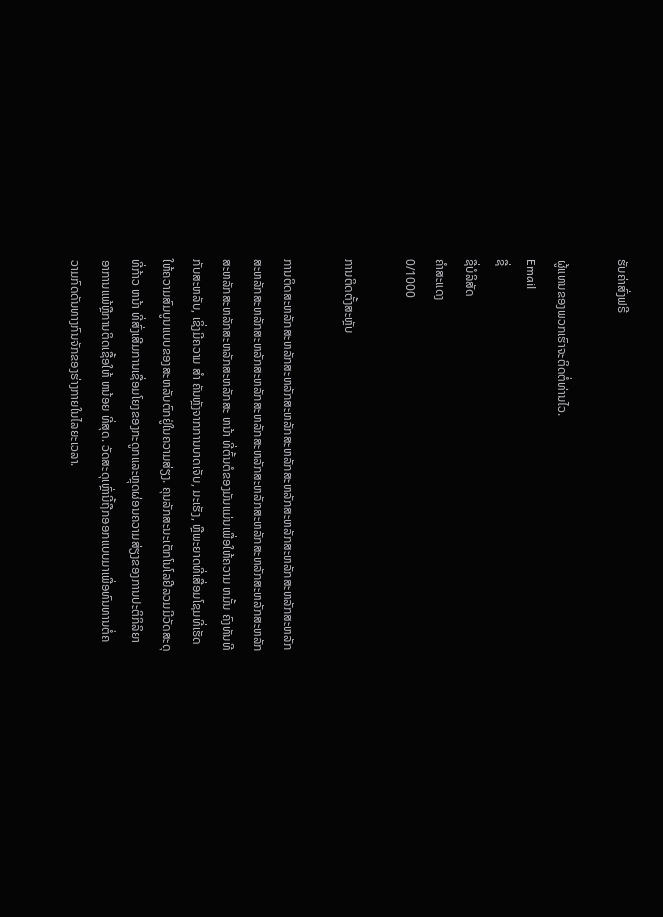ຮັບຄ່າສົ່ງຟຣີ

ຜູ້ແທນຂອງພວກເຮົາຈະຕິດຕໍ່ທ່ານໄວ.
Email
ຊື່
ຊື່ບໍລິສັດ
ຄຳສະແດງ
0/1000

ການຕິດຕັ້ງສະຫຼັບ

ການຕິດສະຫລັກສະຫລັກສະຫລັກສະຫລັກສະຫລັກສະຫລັກສະຫລັກສະຫລັກສະຫລັກສະຫລັກສະຫລັກສະຫລັກສະຫລັກສະຫລັກສະຫລັກສະຫລັກສະຫລັກສະຫລັກສະຫລັກສະຫລັກສະຫລັກສະຫລັກສະຫລັກສະຫລັກສະຫລັກສະ ຫນ້າ ທີ່ຕົ້ນຕໍຂອງມັນແມ່ນເພື່ອໃຫ້ຄວາມ ຫມັ້ນ ຄົງທັນທີກັບສະຫລັບ, ເຊິ່ງມີຄວາມ ສໍາ ຄັນຫຼັງຈາກການບາດເຈັບ, ມະເຮັງ, ຫຼືພະຍາດທີ່ເສື່ອມໂຊມທີ່ເຮັດໃຫ້ຄວາມສົມບູນແບບຂອງສະຫລັບຕົກຢູ່ໃນຄວາມສ່ຽງ. ຄຸນລັກສະນະເຕັກໂນໂລຢີລວມມີວັດສະດຸທີ່ກ້າວ ຫນ້າ ທີ່ສົ່ງເສີມການເຊື່ອມໂຍງຂອງກະດູກແລະຫຼຸດຜ່ອນຄວາມສ່ຽງຂອງການປະຕິກິລິຍາອາການແພ້ຫຼືການຕິດເຊື້ອໃຫ້ ຫນ້ອຍ ທີ່ສຸດ. ວັດສະດຸເຫຼົ່ານີ້ຖືກອອກແບບມາເພື່ອທົນທານຕໍ່ຄວາມກົດດັນທາງກົນຈັກຂອງຮ່າງກາຍໃນໄລຍະເວລາ.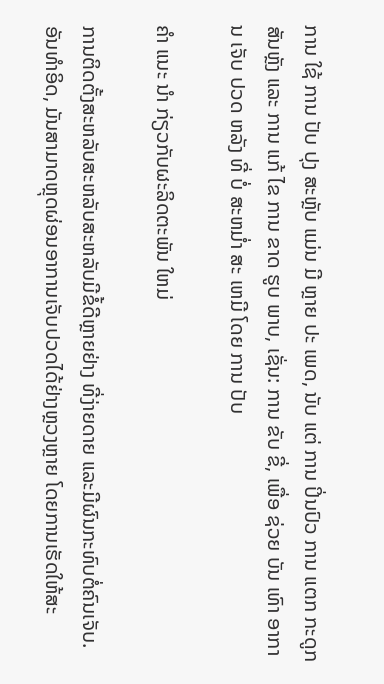ການ ໃຊ້ ການ ປັບ ປຸງ ສະຫຼັບ ແມ່ນ ມີ ຫຼາຍ ປະ ເພດ, ນັບ ແຕ່ ການ ປິ່ນປົວ ການ ແຕກ ກະດູກສັນຫຼັງ ແລະ ການ ແກ້ ໄຂ ການ ຂາດ ຮູບ ພາບ, ເຊັ່ນ: ການ ຂັບ ຂີ່, ເພື່ອ ຊ່ວຍ ບັນ ເທົາ ອາການ ເຈັບ ປວດ ຫລັງ ທີ່ ບໍ່ ສະຫມໍ່າ ສະ ເຫມີ ໂດຍ ການ ປັບ

ຄໍາ ແນະ ນໍາ ກ່ຽວກັບຜະລິດຕະພັນ ໃຫມ່

ການຕິດຕັ້ງສະຫລັບສະຫລັບສະຫລັບມີຂໍ້ດີຫຼາຍຢ່າງ ທີ່ງ່າຍດາຍ ແລະມີຜົນກະທົບຕໍ່ຄົນເຈັບ. ອັນທໍາອິດ, ມັນສາມາດຫຼຸດຜ່ອນອາການເຈັບປວດໄດ້ຢ່າງຫຼວງຫຼາຍ ໂດຍການເຮັດໃຫ້ສະ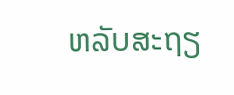ຫລັບສະຖຽ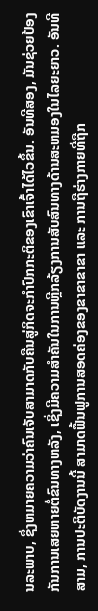ນລະພາບ, ຊຶ່ງຫມາຍຄວາມວ່າຄົນເຈັບສາມາດກັບຄືນສູ່ກິດຈະກໍາປົກກະຕິຂອງເຂົາເຈົ້າໄດ້ໄວຂຶ້ນ. ອັນທີສອງ, ມັນຊ່ວຍປ້ອງກັນການເສຍຫາຍຕໍ່ຂົນທາງຫລັງ, ເຊິ່ງມີຄວາມສໍາຄັນໃນການຫຼີກລ້ຽງການສັບສົນທາງດ້ານສະຫມອງໃນໄລຍະຍາວ. ອັນທີສາມ, ການປະຕິບັດງານນີ້ ສາມາດຟື້ນຟູການສອດຄ່ອງຂອງຂາຂາຂາຂາ ແລະ ການຖືຮ່າງກາຍທີ່ຖືກ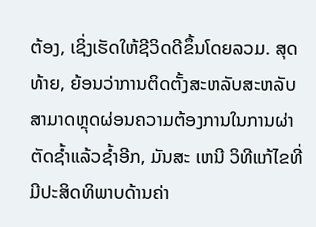ຕ້ອງ, ເຊິ່ງເຮັດໃຫ້ຊີວິດດີຂຶ້ນໂດຍລວມ. ສຸດທ້າຍ, ຍ້ອນວ່າການຕິດຕັ້ງສະຫລັບສະຫລັບສາມາດຫຼຸດຜ່ອນຄວາມຕ້ອງການໃນການຜ່າຕັດຊ້ຳແລ້ວຊ້ຳອີກ, ມັນສະ ເຫນີ ວິທີແກ້ໄຂທີ່ມີປະສິດທິພາບດ້ານຄ່າ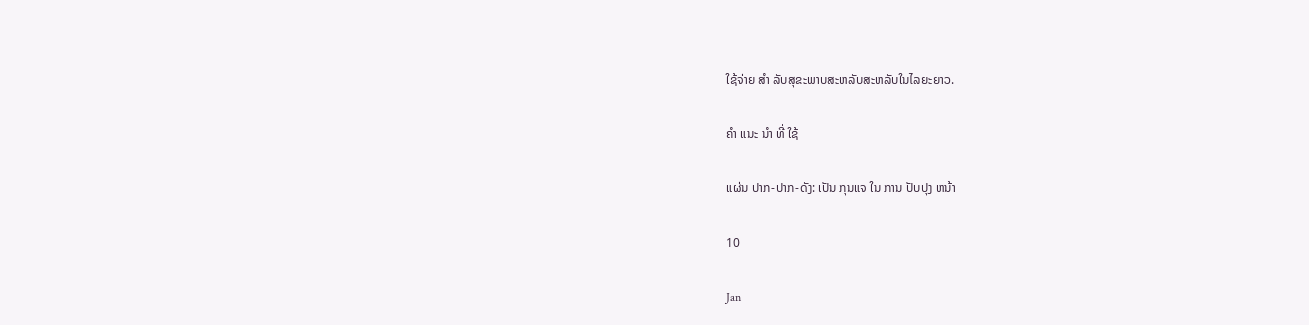ໃຊ້ຈ່າຍ ສໍາ ລັບສຸຂະພາບສະຫລັບສະຫລັບໃນໄລຍະຍາວ.

ຄໍາ ແນະ ນໍາ ທີ່ ໃຊ້

ແຜ່ນ ປາກ-ປາກ-ດັງ: ເປັນ ກຸນແຈ ໃນ ການ ປັບປຸງ ຫນ້າ

10

Jan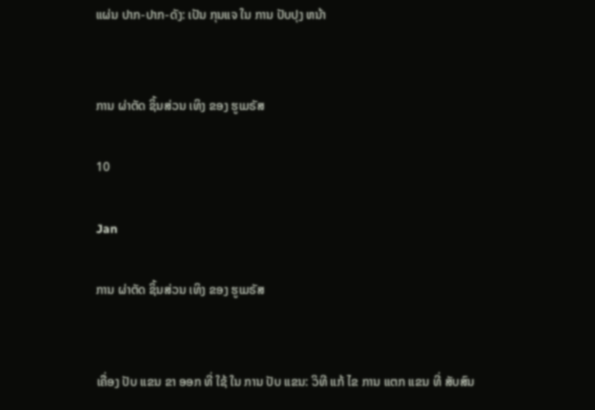ແຜ່ນ ປາກ-ປາກ-ດັງ: ເປັນ ກຸນແຈ ໃນ ການ ປັບປຸງ ຫນ້າ


ການ ຜ່າຕັດ ຊິ້ນສ່ວນ ເທິງ ຂອງ ຮູເມຣັສ

10

Jan

ການ ຜ່າຕັດ ຊິ້ນສ່ວນ ເທິງ ຂອງ ຮູເມຣັສ


ເຄື່ອງ ປັບ ແຂນ ຂາ ອອກ ທີ່ ໃຊ້ ໃນ ການ ປັບ ແຂນ: ວິທີ ແກ້ ໄຂ ການ ແຕກ ແຂນ ທີ່ ສັບສົນ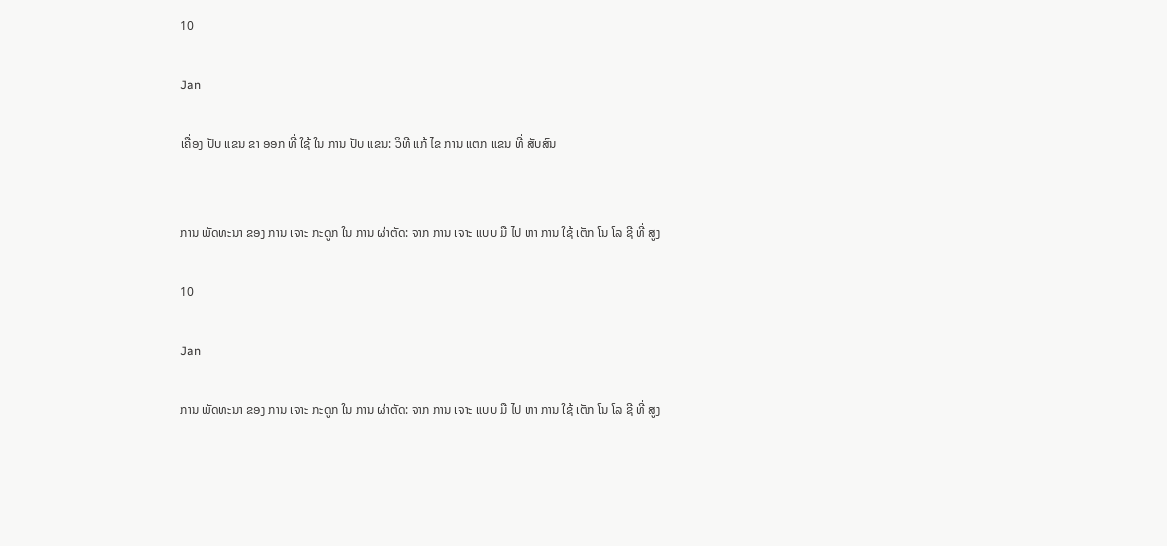10

Jan

ເຄື່ອງ ປັບ ແຂນ ຂາ ອອກ ທີ່ ໃຊ້ ໃນ ການ ປັບ ແຂນ: ວິທີ ແກ້ ໄຂ ການ ແຕກ ແຂນ ທີ່ ສັບສົນ


ການ ພັດທະນາ ຂອງ ການ ເຈາະ ກະດູກ ໃນ ການ ຜ່າຕັດ: ຈາກ ການ ເຈາະ ແບບ ມື ໄປ ຫາ ການ ໃຊ້ ເຕັກ ໂນ ໂລ ຊີ ທີ່ ສູງ

10

Jan

ການ ພັດທະນາ ຂອງ ການ ເຈາະ ກະດູກ ໃນ ການ ຜ່າຕັດ: ຈາກ ການ ເຈາະ ແບບ ມື ໄປ ຫາ ການ ໃຊ້ ເຕັກ ໂນ ໂລ ຊີ ທີ່ ສູງ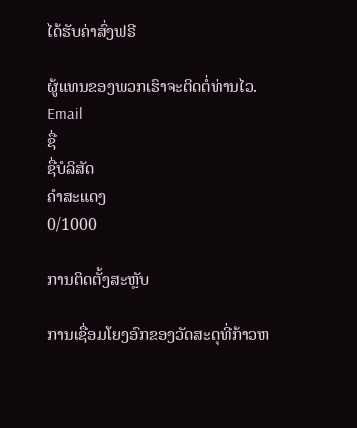ໄດ້ຮັບຄ່າສົ່ງຟຣີ

ຜູ້ແທນຂອງພວກເຮົາຈະຕິດຕໍ່ທ່ານໄວ.
Email
ຊື່
ຊື່ບໍລິສັດ
ຄຳສະແດງ
0/1000

ການຕິດຕັ້ງສະຫຼັບ

ການເຊື່ອມໂຍງອົກຂອງວັດສະດຸທີ່ກ້າວຫ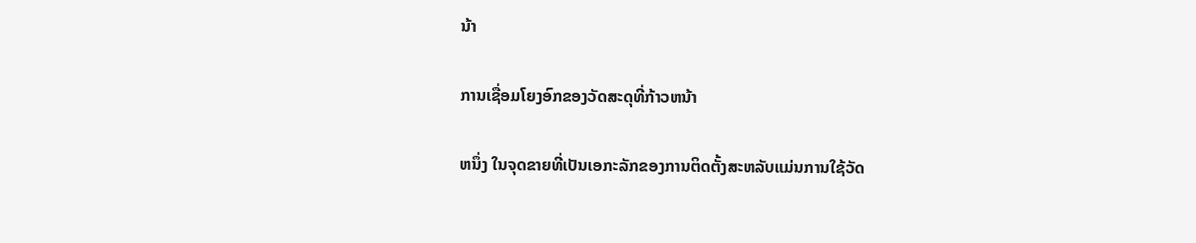ນ້າ

ການເຊື່ອມໂຍງອົກຂອງວັດສະດຸທີ່ກ້າວຫນ້າ

ຫນຶ່ງ ໃນຈຸດຂາຍທີ່ເປັນເອກະລັກຂອງການຕິດຕັ້ງສະຫລັບແມ່ນການໃຊ້ວັດ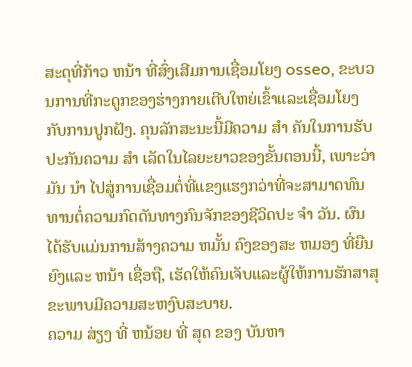ສະດຸທີ່ກ້າວ ຫນ້າ ທີ່ສົ່ງເສີມການເຊື່ອມໂຍງ osseo, ຂະບວນການທີ່ກະດູກຂອງຮ່າງກາຍເຕີບໃຫຍ່ເຂົ້າແລະເຊື່ອມໂຍງກັບການປູກຝັງ. ຄຸນລັກສະນະນີ້ມີຄວາມ ສໍາ ຄັນໃນການຮັບປະກັນຄວາມ ສໍາ ເລັດໃນໄລຍະຍາວຂອງຂັ້ນຕອນນີ້, ເພາະວ່າມັນ ນໍາ ໄປສູ່ການເຊື່ອມຕໍ່ທີ່ແຂງແຮງກວ່າທີ່ຈະສາມາດທົນທານຕໍ່ຄວາມກົດດັນທາງກົນຈັກຂອງຊີວິດປະ ຈໍາ ວັນ. ຜົນໄດ້ຮັບແມ່ນການສ້າງຄວາມ ຫມັ້ນ ຄົງຂອງສະ ຫມອງ ທີ່ຍືນຍົງແລະ ຫນ້າ ເຊື່ອຖື, ເຮັດໃຫ້ຄົນເຈັບແລະຜູ້ໃຫ້ການຮັກສາສຸຂະພາບມີຄວາມສະຫງົບສະບາຍ.
ຄວາມ ສ່ຽງ ທີ່ ຫນ້ອຍ ທີ່ ສຸດ ຂອງ ບັນຫາ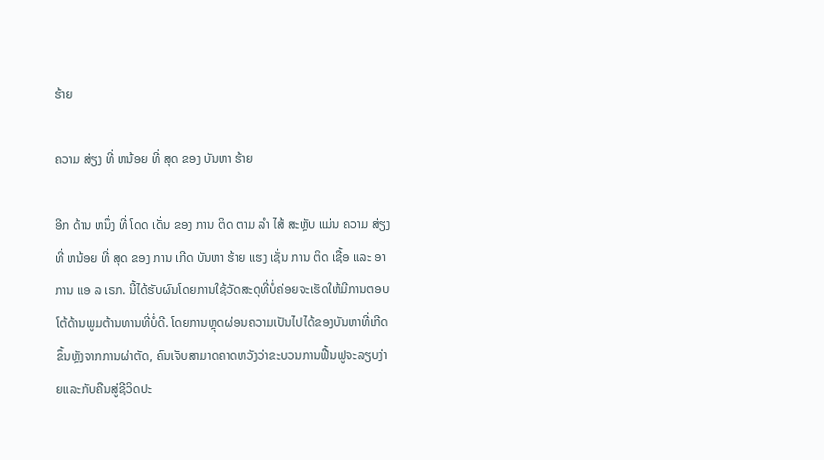ຮ້າຍ

ຄວາມ ສ່ຽງ ທີ່ ຫນ້ອຍ ທີ່ ສຸດ ຂອງ ບັນຫາ ຮ້າຍ

ອີກ ດ້ານ ຫນຶ່ງ ທີ່ ໂດດ ເດັ່ນ ຂອງ ການ ຕິດ ຕາມ ລໍາ ໄສ້ ສະຫຼັບ ແມ່ນ ຄວາມ ສ່ຽງ ທີ່ ຫນ້ອຍ ທີ່ ສຸດ ຂອງ ການ ເກີດ ບັນຫາ ຮ້າຍ ແຮງ ເຊັ່ນ ການ ຕິດ ເຊື້ອ ແລະ ອາການ ແອ ລ ເຣກ. ນີ້ໄດ້ຮັບຜົນໂດຍການໃຊ້ວັດສະດຸທີ່ບໍ່ຄ່ອຍຈະເຮັດໃຫ້ມີການຕອບໂຕ້ດ້ານພູມຕ້ານທານທີ່ບໍ່ດີ. ໂດຍການຫຼຸດຜ່ອນຄວາມເປັນໄປໄດ້ຂອງບັນຫາທີ່ເກີດຂຶ້ນຫຼັງຈາກການຜ່າຕັດ, ຄົນເຈັບສາມາດຄາດຫວັງວ່າຂະບວນການຟື້ນຟູຈະລຽບງ່າຍແລະກັບຄືນສູ່ຊີວິດປະ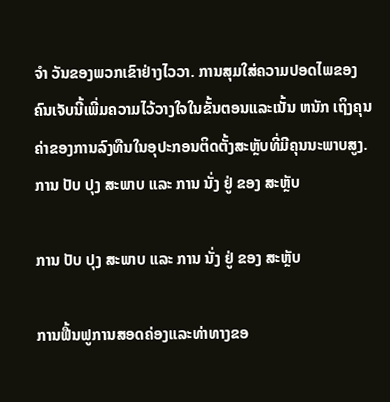ຈໍາ ວັນຂອງພວກເຂົາຢ່າງໄວວາ. ການສຸມໃສ່ຄວາມປອດໄພຂອງຄົນເຈັບນີ້ເພີ່ມຄວາມໄວ້ວາງໃຈໃນຂັ້ນຕອນແລະເນັ້ນ ຫນັກ ເຖິງຄຸນຄ່າຂອງການລົງທືນໃນອຸປະກອນຕິດຕັ້ງສະຫຼັບທີ່ມີຄຸນນະພາບສູງ.
ການ ປັບ ປຸງ ສະພາບ ແລະ ການ ນັ່ງ ຢູ່ ຂອງ ສະຫຼັບ

ການ ປັບ ປຸງ ສະພາບ ແລະ ການ ນັ່ງ ຢູ່ ຂອງ ສະຫຼັບ

ການຟື້ນຟູການສອດຄ່ອງແລະທ່າທາງຂອ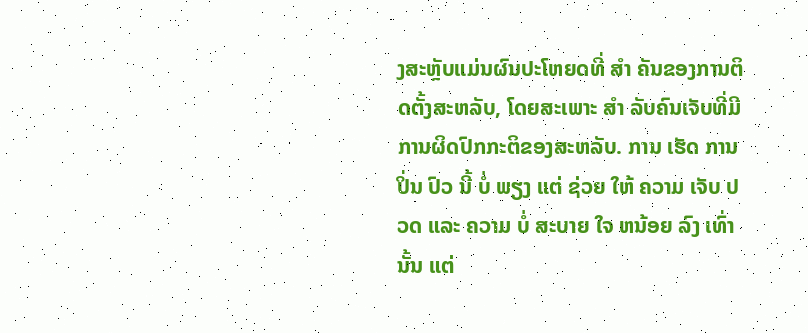ງສະຫຼັບແມ່ນຜົນປະໂຫຍດທີ່ ສໍາ ຄັນຂອງການຕິດຕັ້ງສະຫລັບ, ໂດຍສະເພາະ ສໍາ ລັບຄົນເຈັບທີ່ມີການຜິດປົກກະຕິຂອງສະຫລັບ. ການ ເຮັດ ການ ປິ່ນ ປົວ ນີ້ ບໍ່ ພຽງ ແຕ່ ຊ່ວຍ ໃຫ້ ຄວາມ ເຈັບ ປວດ ແລະ ຄວາມ ບໍ່ ສະບາຍ ໃຈ ຫນ້ອຍ ລົງ ເທົ່າ ນັ້ນ ແຕ່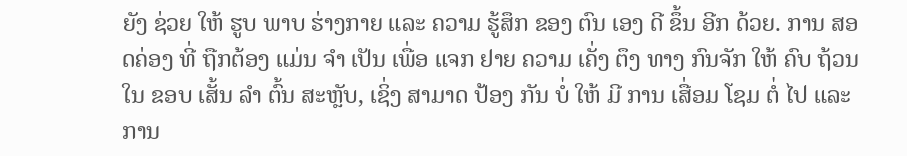ຍັງ ຊ່ວຍ ໃຫ້ ຮູບ ພາບ ຮ່າງກາຍ ແລະ ຄວາມ ຮູ້ສຶກ ຂອງ ຕົນ ເອງ ດີ ຂຶ້ນ ອີກ ດ້ວຍ. ການ ສອດຄ່ອງ ທີ່ ຖືກຕ້ອງ ແມ່ນ ຈໍາ ເປັນ ເພື່ອ ແຈກ ຢາຍ ຄວາມ ເຄັ່ງ ຕຶງ ທາງ ກົນຈັກ ໃຫ້ ຄົບ ຖ້ວນ ໃນ ຂອບ ເສັ້ນ ລໍາ ຕົ້ນ ສະຫຼັບ, ເຊິ່ງ ສາມາດ ປ້ອງ ກັນ ບໍ່ ໃຫ້ ມີ ການ ເສື່ອມ ໂຊມ ຕໍ່ ໄປ ແລະ ການ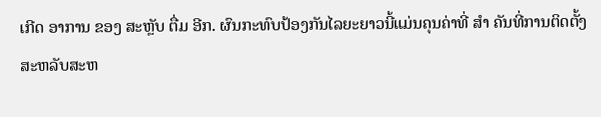ເກີດ ອາການ ຂອງ ສະຫຼັບ ຕື່ມ ອີກ. ຜົນກະທົບປ້ອງກັນໄລຍະຍາວນີ້ແມ່ນຄຸນຄ່າທີ່ ສໍາ ຄັນທີ່ການຕິດຕັ້ງສະຫລັບສະຫ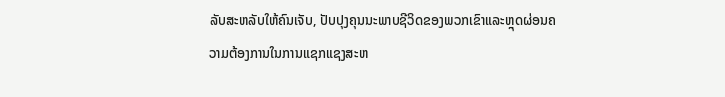ລັບສະຫລັບໃຫ້ຄົນເຈັບ, ປັບປຸງຄຸນນະພາບຊີວິດຂອງພວກເຂົາແລະຫຼຸດຜ່ອນຄວາມຕ້ອງການໃນການແຊກແຊງສະຫ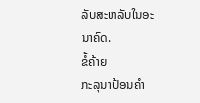ລັບສະຫລັບໃນອະນາຄົດ.
ຂໍ້ຄ້າຍ
ກະລຸນາປ້ອນຄຳ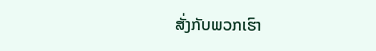ສັ່ງກັບພວກເຮົາ